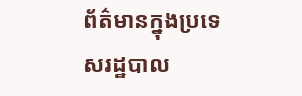ព័ត៌មានក្នុងប្រទេសរដ្ឋបាល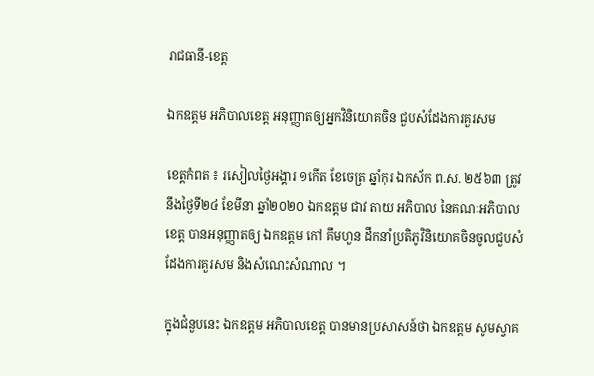រាជធានី-ខេត្ត

ឯកឧត្តម អភិបាលខេត្ត អនុញ្ញាតឲ្យអ្នកវិនិយោគចិន ជួបសំដែងការគួរសម

ខេត្តកំពត ៖ រសៀលថ្ងៃអង្គារ ១កើត ខែចេត្រ ឆ្នាំកុរ ឯកស័ក ព.ស. ២៥៦៣ ត្រូវនឹងថ្ងៃទី២៤ ខែមីនា ឆ្នាំ២០២០ ឯកឧត្តម ជាវ តាយ អភិបាល នៃគណៈអភិបាលខេត្ត បានអនុញ្ញាតឲ្យ ឯកឧត្តម កៅ គឹមហួន ដឹកនាំប្រតិភូវិនិយោគចិនចូលជួបសំដែងការគួរសម និងសំណេះសំណាល ។

ក្នុងជំនួបនេះ ឯកឧត្តម អភិបាលខេត្ត បានមានប្រសាសន៍ថា ឯកឧត្តម សូមស្វាគ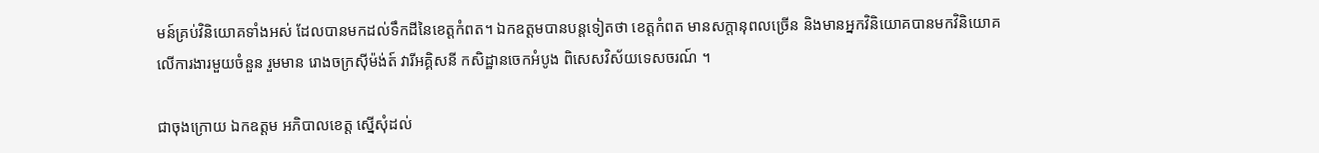មន៍គ្រប់វិនិយោគទាំងអស់ ដែលបានមកដល់ទឹកដីនៃខេត្តកំពត។ ឯកឧត្តមបានបន្តទៀតថា ខេត្តកំពត មានសក្តានុពលច្រើន និងមានអ្នកវិនិយោគបានមកវិនិយោគលើការងារមួយចំនួន រួមមាន រោងចក្រស៊ីម៉ង់ត៍ វារីអគ្គិសនី កសិដ្ឋានចេកអំបូង ពិសេសវិស័យទេសចរណ៍ ។

ជាចុងក្រោយ ឯកឧត្តម អភិបាលខេត្ត ស្នើសុំដល់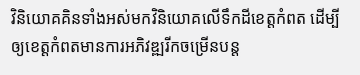វិនិយោគគិនទាំងអស់មកវិនិយោគលើទឹកដីខេត្តកំពត ដើម្បីឲ្យខេត្តកំពតមានការអភិវឌ្ឍរីកចម្រើនបន្ត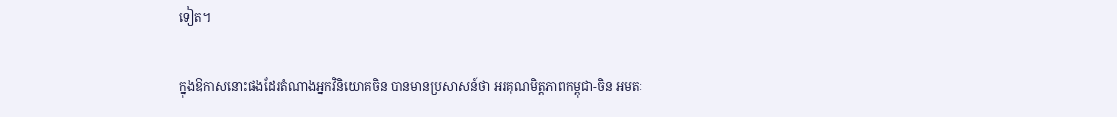ទៀត។

ក្នុងឱកាសនោះផងដែរតំណាងអ្នកវិនិយោគចិន បានមានប្រសាសន៍ថា អរគុណមិត្តភាពកម្ពុជា-ចិន អមតៈ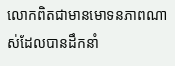លោកពិតជាមានមោទនភាពណាស់ដែលបានដឹកនាំ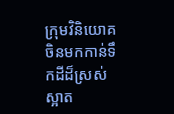ក្រុមវិនិយោគចិនមកកាន់ទឹកដីដ៏ស្រស់ស្អាត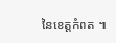នៃខេត្តកំពត ៕